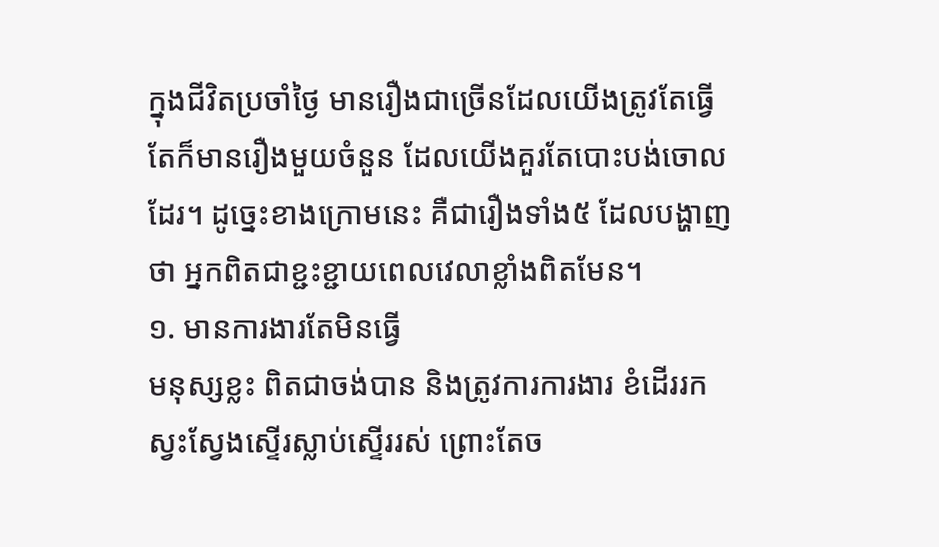ក្នុងជីវិតប្រចាំថ្ងៃ មានរឿងជាច្រើនដែលយើងត្រូវតែធ្វើ តែក៏មានរឿងមួយចំនួន ដែលយើងគួរតែបោះបង់ចោលដែរ។ ដូច្នេះខាងក្រោមនេះ គឺជារឿងទាំង៥ ដែលបង្ហាញថា អ្នកពិតជាខ្ជះខ្ជាយពេលវេលាខ្លាំងពិតមែន។
១. មានការងារតែមិនធ្វើ
មនុស្សខ្លះ ពិតជាចង់បាន និងត្រូវការការងារ ខំដើររក ស្វះស្វែងស្ទើរស្លាប់ស្ទើររស់ ព្រោះតែច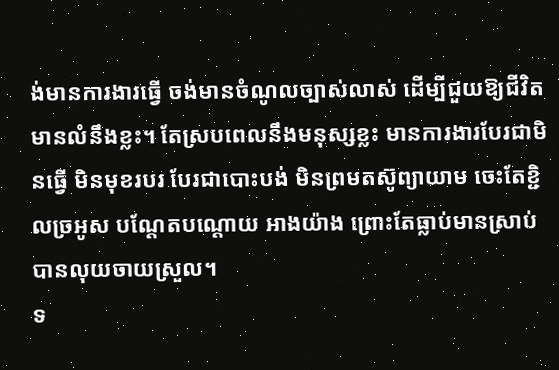ង់មានការងារធ្វើ ចង់មានចំណូលច្បាស់លាស់ ដើម្បីជួយឱ្យជីវិតមានលំនឹងខ្លះ។ តែស្របពេលនឹងមនុស្សខ្លះ មានការងារបែរជាមិនធ្វើ មិនមុខរបរ បែរជាបោះបង់ មិនព្រមតស៊ូព្យាយាម ចេះតែខ្ជិលច្រអូស បណ្ដែតបណ្ដោយ អាងយ៉ាង ព្រោះតែធ្លាប់មានស្រាប់ បានលុយចាយស្រួល។
ទ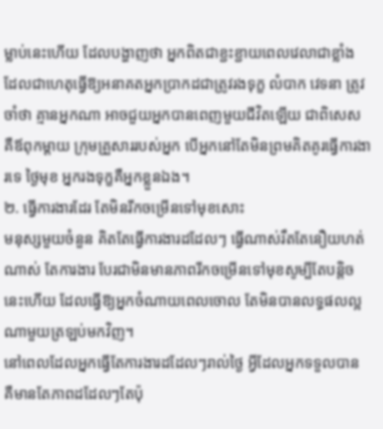ម្លាប់នេះហើយ ដែលបង្ហាញថា អ្នកពិតជាខ្ជះខ្ជាយពេលវេលាជាខ្លាំង ដែលជាហេតុធ្វើឱ្យអនាគតអ្នកប្រាកដជាត្រូវរងទុក្ខ លំបាក វេទនា ត្រូវចាំថា គ្មានអ្នកណា អាចជួយអ្នកបានពេញមួយជីវិតឡើយ ជាពិសេស គឺឪពុកម្ដាយ ក្រុមគ្រួសាររបស់អ្នក បើអ្នកនៅតែមិនព្រមគិតគូរធ្វើការងារទេ ថ្ងៃមុខ អ្នករងទុក្ខគឺអ្នកខ្លួនឯង។
២. ធ្វើការងារដែរ តែមិនរីកចម្រើនទៅមុខសោះ
មនុស្សមួយចំនួន គិតតែធ្វើការងារដដែលៗ ធ្វើណាស់រឹតតែនឿយហត់ណាស់ តែការងារ បែរជាមិនមានភាពរីកចម្រើនទៅមុខសូម្បីតែបន្តិច នេះហើយ ដែលធ្វើឱ្យអ្នកចំណាយពេលចោល តែមិនបានលទ្ធផលល្អណាមួយត្រឡប់មកវិញ។
នៅពេលដែលអ្នកធ្វើតែការងារដដែលៗរាល់ថ្ងៃ អ្វីដែលអ្នកទទួលបាន គឺមានតែភាពដដែលៗតែប៉ុ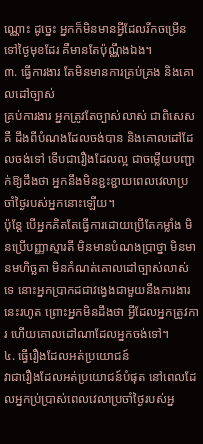ណ្ណោះ ដូច្នេះ អ្នកក៏មិនមានអ្វីដែលរីកចម្រើនទៅថ្ងៃមុខដែរ គឺមានតែប៉ុណ្ណឹងឯង។
៣. ធ្វើការងារ តែមិនមានការគ្រប់គ្រង និងគោលដៅច្បាស់
គ្រប់ការងារ អ្នកត្រូវតែច្បាស់លាស់ ជាពិសេសគឺ ដឹងពីបំណងដែលចង់បាន និងគោលដៅដែលចង់ទៅ ទើបជារឿងដែលល្អ ជាចម្លើយបញ្ជាក់ឱ្យដឹងថា អ្នកនឹងមិនខ្ជះខ្ជាយពេលវេលាប្រចាំថ្ងៃរបស់អ្នកនោះឡើយ។
ប៉ុន្តែ បើអ្នកគិតតែធ្វើការដោយប្រើតែកម្លាំង មិនប្រើបញ្ញាស្មារតី មិនមានបំណងប្រាថ្នា មិនមានមហិច្ឆតា មិនកំណត់គោលដៅច្បាស់លាស់ទេ នោះអ្នកប្រាកដជាវង្វេងជាមួយនឹងការងារនេះរហូត ព្រោះអ្នកមិនដឹងថា អ្វីដែលអ្នកត្រូវការ ហើយគោលដៅណាដែលអ្នកចង់ទៅ។
៤. ធ្វើរឿងដែលអត់ប្រយោជន៍
វាជារឿងដែលអត់ប្រយោជន៍បំផុត នៅពេលដែលអ្នកប្រ់ប្រាស់ពេលវេលាប្រចាំថ្ងៃរបស់អ្ន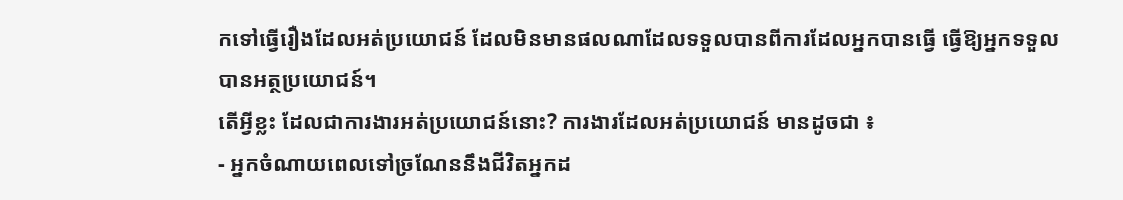កទៅធ្វើរឿងដែលអត់ប្រយោជន៍ ដែលមិនមានផលណាដែលទទួលបានពីការដែលអ្នកបានធ្វើ ធ្វើឱ្យអ្នកទទួលបានអត្ថប្រយោជន៍។
តើអ្វីខ្លះ ដែលជាការងារអត់ប្រយោជន៍នោះ? ការងារដែលអត់ប្រយោជន៍ មានដូចជា ៖
- អ្នកចំណាយពេលទៅច្រណែននឹងជីវិតអ្នកដ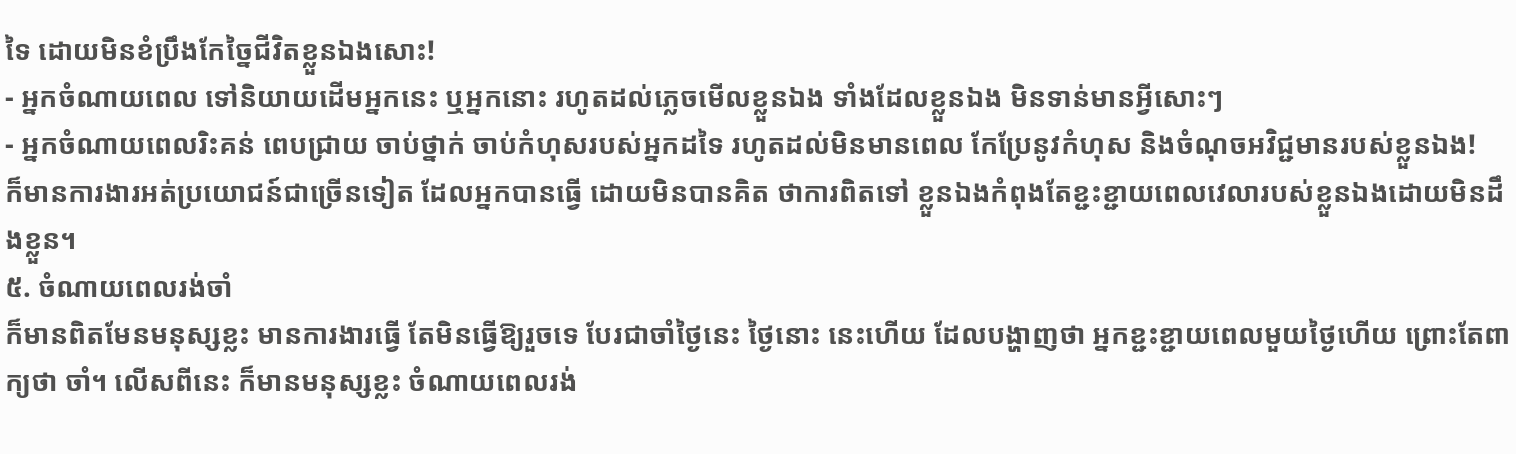ទៃ ដោយមិនខំប្រឹងកែច្នៃជីវិតខ្លួនឯងសោះ!
- អ្នកចំណាយពេល ទៅនិយាយដើមអ្នកនេះ ឬអ្នកនោះ រហូតដល់ភ្លេចមើលខ្លួនឯង ទាំងដែលខ្លួនឯង មិនទាន់មានអ្វីសោះៗ
- អ្នកចំណាយពេលរិះគន់ ពេបជ្រាយ ចាប់ថ្នាក់ ចាប់កំហុសរបស់អ្នកដទៃ រហូតដល់មិនមានពេល កែប្រែនូវកំហុស និងចំណុចអវិជ្ជមានរបស់ខ្លួនឯង!
ក៏មានការងារអត់ប្រយោជន៍ជាច្រើនទៀត ដែលអ្នកបានធ្វើ ដោយមិនបានគិត ថាការពិតទៅ ខ្លួនឯងកំពុងតែខ្ជះខ្ជាយពេលវេលារបស់ខ្លួនឯងដោយមិនដឹងខ្លួន។
៥. ចំណាយពេលរង់ចាំ
ក៏មានពិតមែនមនុស្សខ្លះ មានការងារធ្វើ តែមិនធ្វើឱ្យរួចទេ បែរជាចាំថ្ងៃនេះ ថ្ងៃនោះ នេះហើយ ដែលបង្ហាញថា អ្នកខ្ជះខ្ជាយពេលមួយថ្ងៃហើយ ព្រោះតែពាក្យថា ចាំ។ លើសពីនេះ ក៏មានមនុស្សខ្លះ ចំណាយពេលរង់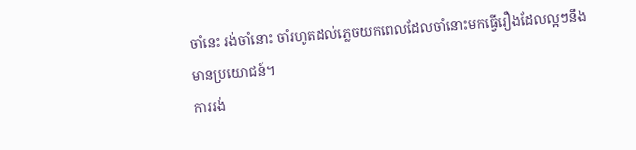ចាំនេះ រង់ចាំនោះ ចាំរហូតដល់ភ្លេចយកពេលដែលចាំនោះមកធ្វើរឿងដែលល្អៗនឹងមានប្រយោជន៍។
ការរង់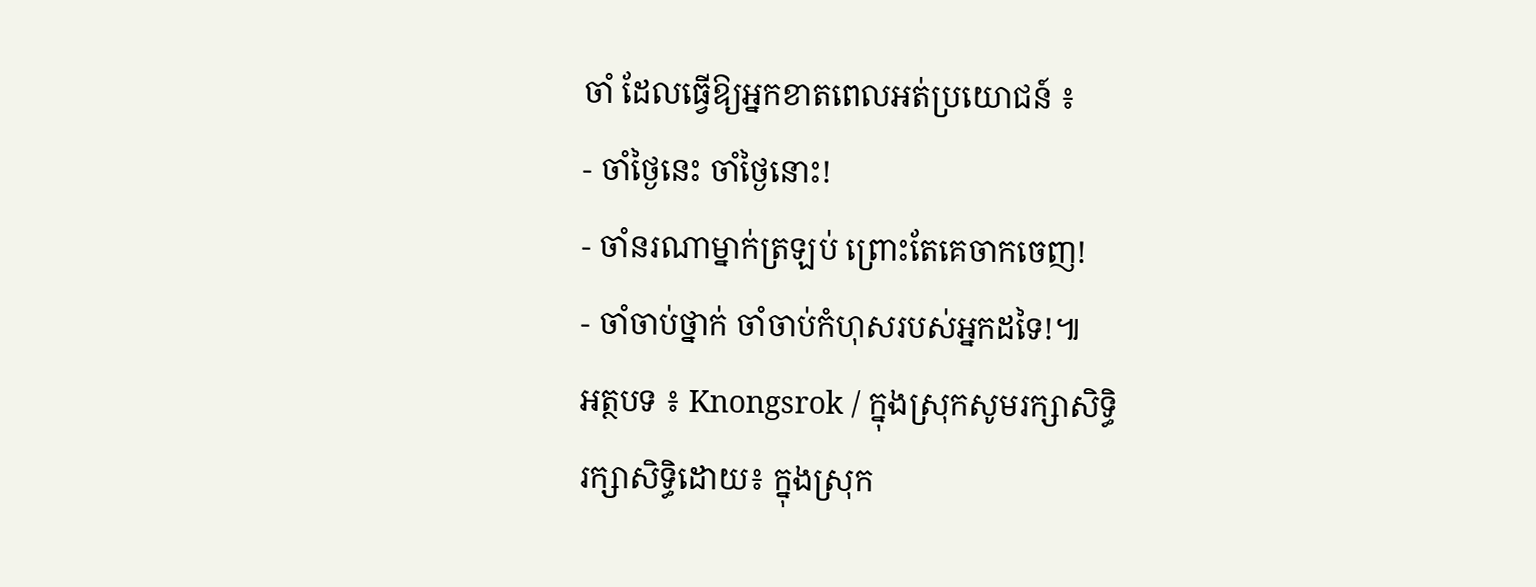ចាំ ដែលធ្វើឱ្យអ្នកខាតពេលអត់ប្រយោជន៍ ៖
- ចាំថ្ងៃនេះ ចាំថ្ងៃនោះ!
- ចាំនរណាម្នាក់ត្រឡប់ ព្រោះតែគេចាកចេញ!
- ចាំចាប់ថ្នាក់ ចាំចាប់កំហុសរបស់អ្នកដទៃ!៕
អត្ថបទ ៖ Knongsrok / ក្នុងស្រុកសូមរក្សាសិទ្ធិ
រក្សាសិទ្ធិដោយ៖ ក្នុងស្រុក